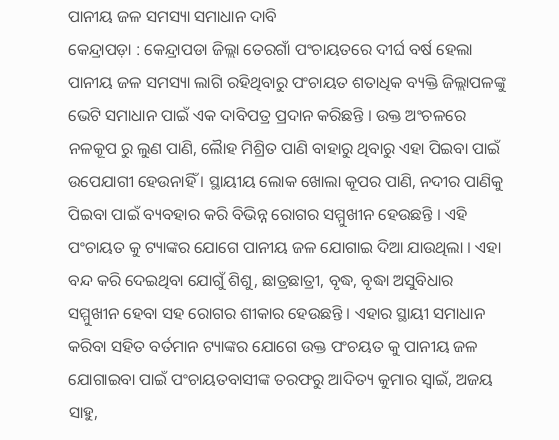ପାନୀୟ ଜଳ ସମସ୍ୟା ସମାଧାନ ଦାବି
କେନ୍ଦ୍ରାପଡ଼ା : କେନ୍ଦ୍ରାପଡା ଜିଲ୍ଲା ତେରଗାଁ ପଂଚାୟତରେ ଦୀର୍ଘ ବର୍ଷ ହେଲା ପାନୀୟ ଜଳ ସମସ୍ୟା ଲାଗି ରହିଥିବାରୁ ପଂଚାୟତ ଶତାଧିକ ବ୍ୟକ୍ତି ଜିଲ୍ଲାପଳଙ୍କୁ ଭେଟି ସମାଧାନ ପାଇଁ ଏକ ଦାବିପତ୍ର ପ୍ରଦାନ କରିଛନ୍ତି । ଉକ୍ତ ଅଂଚଳରେ ନଳକୂପ ରୁ ଲୁଣ ପାଣି, ଲୈାହ ମିଶ୍ରିତ ପାଣି ବାହାରୁ ଥିବାରୁ ଏହା ପିଇବା ପାଇଁ ଉପେଯାଗୀ ହେଉନାହିଁ । ସ୍ଥାୟୀୟ ଲୋକ ଖୋଲା କୂପର ପାଣି, ନଦୀର ପାଣିକୁ ପିଇବା ପାଇଁ ବ୍ୟବହାର କରି ବିଭିନ୍ନ ରୋଗର ସମ୍ମୁଖୀନ ହେଉଛନ୍ତି । ଏହି ପଂଚାୟତ କୁ ଟ୍ୟାଙ୍କର ଯୋଗେ ପାନୀୟ ଜଳ ଯୋଗାଇ ଦିଆ ଯାଉଥିଲା । ଏହା ବନ୍ଦ କରି ଦେଇଥିବା ଯୋଗୁଁ ଶିଶୁ, ଛାତ୍ରଛାତ୍ରୀ, ବୃଦ୍ଧ, ବୃଦ୍ଧା ଅସୁବିଧାର ସମ୍ମୁଖୀନ ହେବା ସହ ରୋଗର ଶୀକାର ହେଉଛନ୍ତି । ଏହାର ସ୍ଥାୟୀ ସମାଧାନ କରିବା ସହିତ ବର୍ତମାନ ଟ୍ୟାଙ୍କର ଯୋଗେ ଉକ୍ତ ପଂଚୟତ କୁ ପାନୀୟ ଜଳ ଯୋଗାଇବା ପାଇଁ ପଂଚାୟତବାସୀଙ୍କ ତରଫରୁ ଆଦିତ୍ୟ କୁମାର ସ୍ୱାଇଁ, ଅଜୟ ସାହୁ,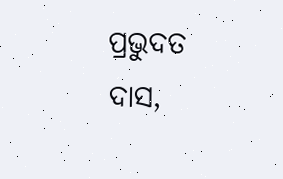ପ୍ରଭୁଦତ ଦାସ,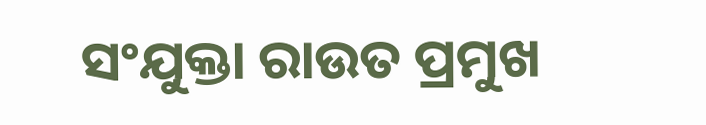ସଂଯୁକ୍ତା ରାଉତ ପ୍ରମୁଖ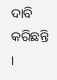ଦାବି କରିଛନ୍ତି ।